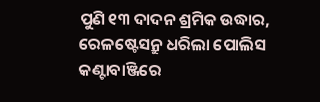ପୁଣି ୧୩ ଦାଦନ ଶ୍ରମିକ ଉଦ୍ଧାର, ରେଳଷ୍ଟେସନ୍ରୁ ଧରିଲା ପୋଲିସ
କଣ୍ଟାବାଞ୍ଜିରେ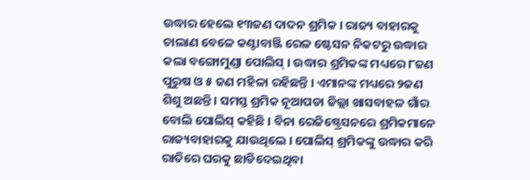ଉଦ୍ଧାର ହେଲେ ୧୩ଜଣ ଦାଦନ ଶ୍ରମିକ । ରାଜ୍ୟ ବାହାରକୁ ଚାଲାଣ ବେଳେ କଣ୍ଟାବାଞ୍ଜି ରେଳ ଷ୍ଟେସନ ନିକଟରୁ ଉଦ୍ଧାର କଲା ବଙ୍ଗୋମୁଣ୍ଡା ପୋଲିସ୍ । ଉଦ୍ଧାର ଶ୍ରମିକଙ୍କ ମଧ୍ୟରେ ୮ଜଣ ପୁରୁଷ ଓ ୫ ଜଣ ମହିଳା ରହିଛନ୍ତି । ଏମାନଙ୍କ ମଧ୍ୟରେ ୨ଜଣ ଶିଶୁ ଅଛନ୍ତି । ସମସ୍ତ ଶ୍ରମିକ ନୂଆପଡା ଜିଲ୍ଲା ଖାସବାହଳ ଗାଁର ବୋଲି ପୋଲିସ୍ କହିଛି । ବିନା ରେଜିଷ୍ଟ୍ରେସନରେ ଶ୍ରମିକମାନେ ରାଜ୍ୟବାହାରକୁ ଯାଉଥିଲେ । ପୋଲିସ୍ ଶ୍ରମିକଙ୍କୁ ଉଦ୍ଧାର କରି ରାତିରେ ଘରକୁ ଛାଡିଦେଇଥିବା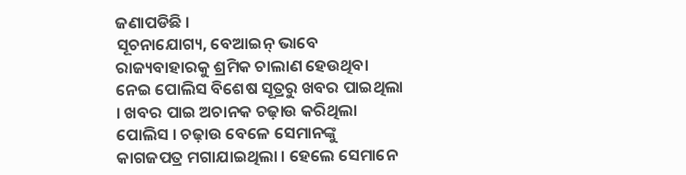ଜଣାପଡିଛି ।
ସୂଚନାଯୋଗ୍ୟ, ବେଆଇନ୍ ଭାବେ ରାଜ୍ୟବାହାରକୁ ଶ୍ରମିକ ଚାଲାଣ ହେଉଥିବା ନେଇ ପୋଲିସ ବିଶେଷ ସୂତ୍ରରୁ ଖବର ପାଇଥିଲା । ଖବର ପାଇ ଅଚାନକ ଚଢ଼ାଉ କରିଥିଲା ପୋଲିସ । ଚଢ଼ାଉ ବେଳେ ସେମାନଙ୍କୁ କାଗଜପତ୍ର ମଗାଯାଇଥିଲା । ହେଲେ ସେମାନେ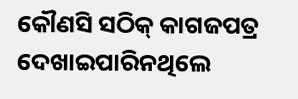କୌଣସି ସଠିକ୍ କାଗଜପତ୍ର ଦେଖାଇପାରିନଥିଲେ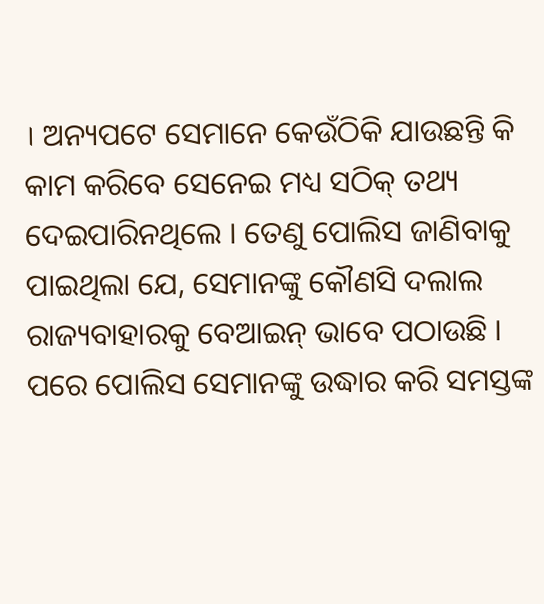। ଅନ୍ୟପଟେ ସେମାନେ କେଉଁଠିକି ଯାଉଛନ୍ତି କି କାମ କରିବେ ସେନେଇ ମଧ୍ୟ ସଠିକ୍ ତଥ୍ୟ ଦେଇପାରିନଥିଲେ । ତେଣୁ ପୋଲିସ ଜାଣିବାକୁ ପାଇଥିଲା ଯେ, ସେମାନଙ୍କୁ କୌଣସି ଦଲାଲ ରାଜ୍ୟବାହାରକୁ ବେଆଇନ୍ ଭାବେ ପଠାଉଛି ।
ପରେ ପୋଲିସ ସେମାନଙ୍କୁ ଉଦ୍ଧାର କରି ସମସ୍ତଙ୍କ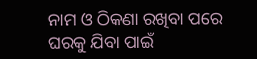ନାମ ଓ ଠିକଣା ରଖିବା ପରେ ଘରକୁ ଯିବା ପାଇଁ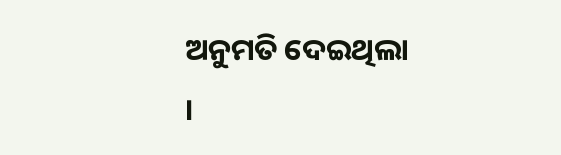ଅନୁମତି ଦେଇଥିଲା ।